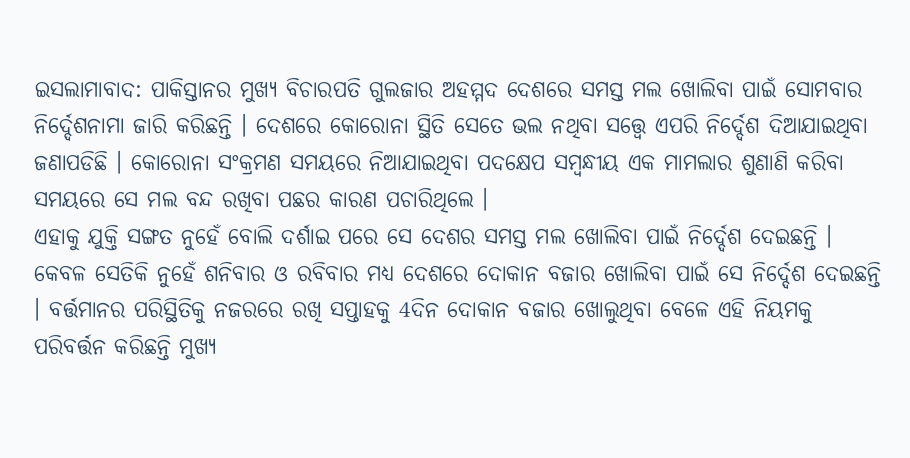ଇସଲାମାବାଦ: ପାକିସ୍ତାନର ମୁଖ୍ୟ ବିଚାରପତି ଗୁଲଜାର ଅହମ୍ମଦ ଦେଶରେ ସମସ୍ତ ମଲ ଖୋଲିବା ପାଇଁ ସୋମବାର ନିର୍ଦ୍ଦେଶନାମା ଜାରି କରିଛନ୍ତି । ଦେଶରେ କୋରୋନା ସ୍ଥିତି ସେତେ ଭଲ ନଥିବା ସତ୍ତ୍ବେ ଏପରି ନିର୍ଦ୍ଦେଶ ଦିଆଯାଇଥିବା ଜଣାପଡିଛି । କୋରୋନା ସଂକ୍ରମଣ ସମୟରେ ନିଆଯାଇଥିବା ପଦକ୍ଷେପ ସମ୍ବନ୍ଧୀୟ ଏକ ମାମଲାର ଶୁଣାଣି କରିବା ସମୟରେ ସେ ମଲ ବନ୍ଦ ରଖିବା ପଛର କାରଣ ପଚାରିଥିଲେ ।
ଏହାକୁ ଯୁକ୍ତି ସଙ୍ଗତ ନୁହେଁ ବୋଲି ଦର୍ଶାଇ ପରେ ସେ ଦେଶର ସମସ୍ତ ମଲ ଖୋଲିବା ପାଇଁ ନିର୍ଦ୍ଦେଶ ଦେଇଛନ୍ତି । କେବଳ ସେତିକି ନୁହେଁ ଶନିବାର ଓ ରବିବାର ମଧ୍ୟ ଦେଶରେ ଦୋକାନ ବଜାର ଖୋଲିବା ପାଇଁ ସେ ନିର୍ଦ୍ଦେଶ ଦେଇଛନ୍ତି । ବର୍ତ୍ତମାନର ପରିସ୍ଥିତିକୁ ନଜରରେ ରଖି ସପ୍ତାହକୁ 4ଦିନ ଦୋକାନ ବଜାର ଖୋଲୁଥିବା ବେଳେ ଏହି ନିୟମକୁ ପରିବର୍ତ୍ତନ କରିଛନ୍ତି ମୁଖ୍ୟ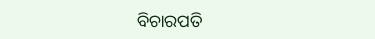ବିଚାରପତି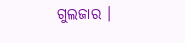ଗୁଲଜାର ।